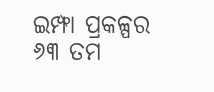ଇମ୍ଫା ପ୍ରକଳ୍ପର ୬୩ ତମ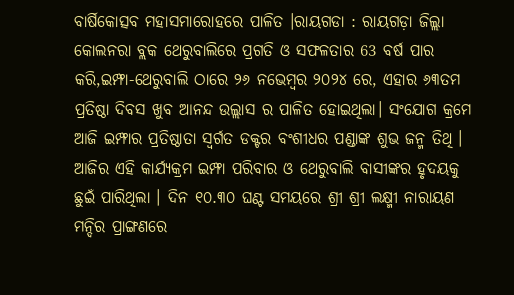ବାର୍ଷିକୋତ୍ସବ ମହାସମାରୋହରେ ପାଳିତ ।ରାୟଗଡା : ରାୟଗଡ଼ା ଜିଲ୍ଲା କୋଲନରା ବ୍ଲକ ଥେରୁବାଲିରେ ପ୍ରଗତି ଓ ସଫଳତାର 63 ବର୍ଷ ପାର କରି,ଇମ୍ଫା-ଥେରୁବାଲି ଠାରେ ୨୬ ନଭେମ୍ବର ୨୦୨୪ ରେ, ଏହାର ୬୩ତମ ପ୍ରତିଷ୍ଠା ଦିବସ ଖୁବ ଆନନ୍ଦ ଉଲ୍ଲାସ ର ପାଳିତ ହୋଇଥିଲା। ସଂଯୋଗ କ୍ରମେ ଆଜି ଇମ୍ଫାର ପ୍ରତିଷ୍ଠାତା ସ୍ଵର୍ଗତ ଡକ୍ଟର ବଂଶୀଧର ପଣ୍ଡାଙ୍କ ଶୁଭ ଜନ୍ମ ତିଥି । ଆଜିର ଏହି କାର୍ଯ୍ୟକ୍ରମ ଇମ୍ଫା ପରିବାର ଓ ଥେରୁବାଲି ବାସୀଙ୍କର ହୃଦୟକୁ ଛୁଇଁ ପାରିଥିଲା । ଦିନ ୧୦.୩୦ ଘଣ୍ଟ ସମୟରେ ଶ୍ରୀ ଶ୍ରୀ ଲକ୍ଷ୍ମୀ ନାରାୟଣ ମନ୍ଦିର ପ୍ରାଙ୍ଗଣରେ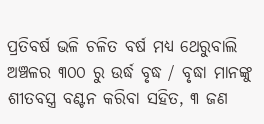ପ୍ରତିବର୍ଷ ଭଳି ଚଳିତ ବର୍ଷ ମଧ୍ୟ ଥେରୁବାଲି ଅଞ୍ଚଳର ୩୦୦ ରୁ ଉର୍ଦ୍ଧ ବୃଦ୍ଧ / ବୃଦ୍ଧା ମାନଙ୍କୁ ଶୀତବସ୍ତ୍ର ବଣ୍ଟନ କରିବା ସହିତ, ୩ ଜଣ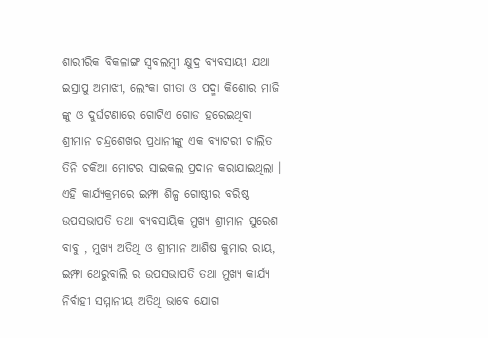ଶାରୀରିକ ବିକଳାଙ୍ଗ ସ୍ଵବଲମ୍ବୀ କ୍ଷୁଦ୍ର ବ୍ୟବସାୟୀ ଯଥା ଇସ୍ରାପୁ ଅମାଝୀ, ଲେଂକା ଗୀତା ଓ ପଦ୍ମା କିଶୋର ମାଜି ଙ୍କୁ ଓ ଦୁର୍ଘଟଣାରେ ଗୋଟିଏ ଗୋଡ ହରେଇଥିବା ଶ୍ରୀମାନ ଚନ୍ଦ୍ରଶେଖର ପ୍ରଧାନୀଙ୍କୁ ଏକ ବ୍ୟାଟରୀ ଚାଲିତ ତିନି ଚକିଆ ମୋଟର ସାଇକଲ ପ୍ରଦାନ କରାଯାଇଥିଲା । ଏହି କାର୍ଯ୍ୟକ୍ରମରେ ଇମ୍ଫା ଶିଳ୍ପ ଗୋଷ୍ଠୀର ବରିଷ୍ଠ ଉପସଭାପତି ତଥା ବ୍ୟବସାୟିକ ମୁଖ୍ୟ ଶ୍ରୀମାନ ସୁରେଶ ବାବୁ , ମୁଖ୍ୟ ଅତିଥି ଓ ଶ୍ରୀମାନ ଆଶିଷ କୁମାର ରାୟ, ଇମ୍ଫା ଥେରୁବାଲି ର ଉପସଭାପତି ତଥା ମୁଖ୍ୟ କାର୍ଯ୍ୟ ନିର୍ବାହୀ ସମ୍ମାନୀୟ ଅତିଥି ଭାବେ ଯୋଗ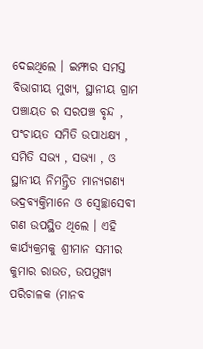ଦେଇଥିଲେ । ଇମ୍ଫାର ସମସ୍ତ ବିଭାଗୀୟ ମୁଖ୍ୟ, ସ୍ଥାନୀୟ ଗ୍ରାମ ପଞ୍ଚାୟତ ର ସରପଞ୍ଚ ବୃନ୍ଦ , ପଂଚାୟତ ସମିତି ଉପାଧକ୍ଷ୍ୟ , ସମିତି ସଭ୍ୟ , ସଭ୍ୟା , ଓ ସ୍ଥାନୀୟ ନିମନ୍ତ୍ରିତ ମାନ୍ୟଗଣ୍ୟ ଭଦ୍ରବ୍ୟକ୍ତିମାନେ ଓ ସ୍ଵେଚ୍ଛାସେବୀ ଗଣ ଉପସ୍ଥିତ ଥିଲେ । ଏହି କାର୍ଯ୍ୟକ୍ରମକୁ ଶ୍ରୀମାନ ସମୀର କୁମାର ରାଉତ, ଉପମୁଖ୍ୟ ପରିଚାଳକ (ମାନବ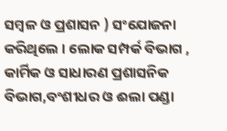ସମ୍ବଳ ଓ ପ୍ରଶାସନ ) ସଂଯୋଜନା କରିଥିଲେ । ଲୋକ ସମ୍ପର୍କ ବିଭାଗ , କାର୍ମିକ ଓ ସାଧାରଣ ପ୍ରଶାସନିକ ବିଭାଗ,ବଂଶୀଧର ଓ ଈଲା ପଣ୍ଡା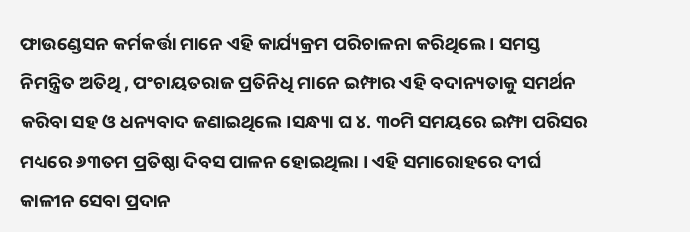ଫାଉଣ୍ଡେସନ କର୍ମକର୍ତ୍ତା ମାନେ ଏହି କାର୍ଯ୍ୟକ୍ରମ ପରିଚାଳନା କରିଥିଲେ । ସମସ୍ତ ନିମନ୍ତ୍ରିତ ଅତିଥି , ପଂଚାୟତରାଜ ପ୍ରତିନିଧି ମାନେ ଇମ୍ଫାର ଏହି ବଦାନ୍ୟତାକୁ ସମର୍ଥନ କରିବା ସହ ଓ ଧନ୍ୟବାଦ ଜଣାଇଥିଲେ।ସନ୍ଧ୍ୟା ଘ ୪. ୩୦ମି ସମୟରେ ଇମ୍ଫା ପରିସର ମଧ୍ୟରେ ୬୩ତମ ପ୍ରତିଷ୍ଠା ଦିବସ ପାଳନ ହୋଇଥିଲା । ଏହି ସମାରୋହରେ ଦୀର୍ଘ କାଳୀନ ସେବା ପ୍ରଦାନ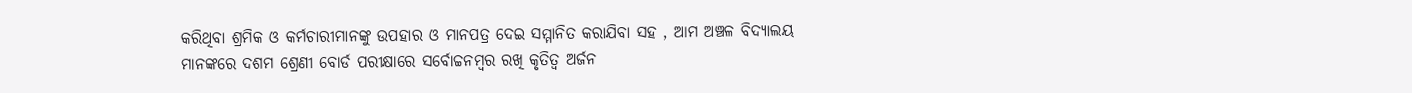କରିଥିବା ଶ୍ରମିକ ଓ କର୍ମଚାରୀମାନଙ୍କୁ ଉପହାର ଓ ମାନପତ୍ର ଦେଇ ସମ୍ମାନିତ କରାଯିବା ସହ , ଆମ ଅଞ୍ଚଳ ବିଦ୍ୟାଲୟ ମାନଙ୍କରେ ଦଶମ ଶ୍ରେଣୀ ବୋର୍ଡ ପରୀକ୍ଷାରେ ସର୍ବୋଚ୍ଚନମ୍ବର ରଖି କୃତିତ୍ଵ ଅର୍ଜନ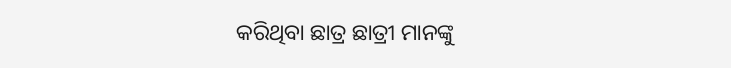କରିଥିବା ଛାତ୍ର ଛାତ୍ରୀ ମାନଙ୍କୁ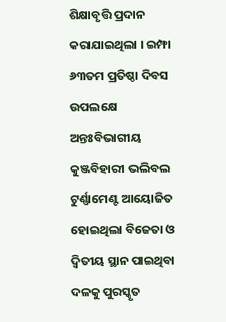ଶିକ୍ଷାବୃତ୍ତି ପ୍ରଦାନ କରାଯାଇଥିଲା । ଇମ୍ଫା ୬୩ତମ ପ୍ରତିଷ୍ଠା ଦିବସ ଉପଲକ୍ଷେ ଅନ୍ତଃବିଭାଗୀୟ କୁଞ୍ଜବିହାରୀ ଭଲିବଲ ଟୁର୍ଣ୍ଣାମେଣ୍ଟ ଆୟୋଜିତ ହୋଇଥିଲା ବିଜେତା ଓ ଦ୍ଵିତୀୟ ସ୍ଥାନ ପାଇଥିବା ଦଳକୁ ପୁରସ୍କୃତ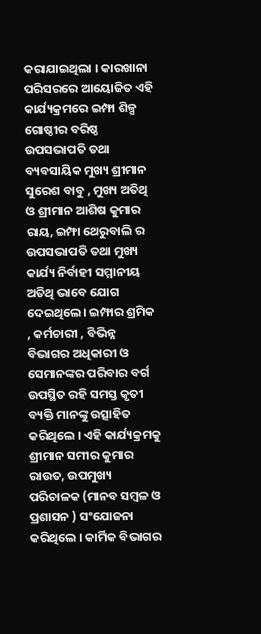କରାଯାଇଥିଲା । କାରଖାନା ପରିସରରେ ଆୟୋଜିତ ଏହି କାର୍ଯ୍ୟକ୍ରମରେ ଇମ୍ଫା ଶିଳ୍ପ ଗୋଷ୍ଠୀର ବରିଷ୍ଠ ଉପସଭାପତି ତଥା ବ୍ୟବସାୟିକ ମୁଖ୍ୟ ଶ୍ରୀମାନ ସୁରେଶ ବାବୁ , ମୁଖ୍ୟ ଅତିଥି ଓ ଶ୍ରୀମାନ ଆଶିଷ କୁମାର ରାୟ, ଇମ୍ଫା ଥେରୁବାଲି ର ଉପସଭାପତି ତଥା ମୁଖ୍ୟ କାର୍ଯ୍ୟ ନିର୍ବାହୀ ସମ୍ମାନୀୟ ଅତିଥି ଭାବେ ଯୋଗ ଦେଇଥିଲେ। ଇମ୍ଫାର ଶ୍ରମିକ , କର୍ମଚାରୀ , ବିଭିନ୍ନ ବିଭାଗର ଅଧିକାରୀ ଓ ସେମାନଙ୍କର ପରିବାର ବର୍ଗ ଉପସ୍ଥିତ ରହି ସମସ୍ତ କୃତୀ ବ୍ୟକ୍ତି ମାନଙ୍କୁ ଉତ୍ସାହିତ କରିଥିଲେ । ଏହି କାର୍ଯ୍ୟକ୍ରମକୁ ଶ୍ରୀମାନ ସମୀର କୁମାର ରାଉତ, ଉପମୁଖ୍ୟ ପରିଚାଳକ (ମାନବ ସମ୍ବଳ ଓ ପ୍ରଶାସନ ) ସଂଯୋଜନା କରିଥିଲେ । କାର୍ମିକ ବିଭାଗର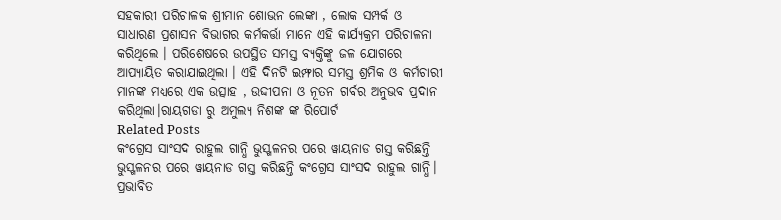ସହକାରୀ ପରିଚାଳକ ଶ୍ରୀମାନ ଶୋଭନ ଲେଙ୍କା , ଲୋକ ସମ୍ପର୍କ ଓ ସାଧାରଣ ପ୍ରଶାସନ ବିଭାଗର କର୍ମକର୍ତ୍ତା ମାନେ ଏହି କାର୍ଯ୍ୟକ୍ରମ ପରିଚାଳନା କରିଥିଲେ । ପରିଶେଷରେ ଉପସ୍ଥିତ ସମସ୍ତ ବ୍ୟକ୍ତିଙ୍କୁ ଜଳ ଯୋଗରେ ଆପ୍ୟାୟିତ କରାଯାଇଥିଲା । ଏହି ଦିନଟି ଇମ୍ଫାର ସମସ୍ତ ଶ୍ରମିକ ଓ କର୍ମଚାରୀ ମାନଙ୍କ ମଧ୍ୟରେ ଏକ ଉତ୍ସାହ , ଉଦ୍ଦୀପନା ଓ ନୂତନ ଗର୍ବର ଅନୁଭବ ପ୍ରଦାନ କରିଥିଲା।ରାୟଗଡା ରୁ ଅମୁଲ୍ୟ ନିଶଙ୍କ ଙ୍କ ରିପୋର୍ଟ
Related Posts
କଂଗ୍ରେସ ସାଂସଦ ରାହୁଲ ଗାନ୍ଧି ଭୁସ୍ଖଳନର ପରେ ୱାୟନାଡ ଗସ୍ତ କରିଛନ୍ତି
ଭୁସ୍ଖଳନର ପରେ ୱାୟନାଡ ଗସ୍ତ କରିଛନ୍ତି କଂଗ୍ରେସ ସାଂସଦ ରାହୁଲ ଗାନ୍ଧି। ପ୍ରଭାବିତ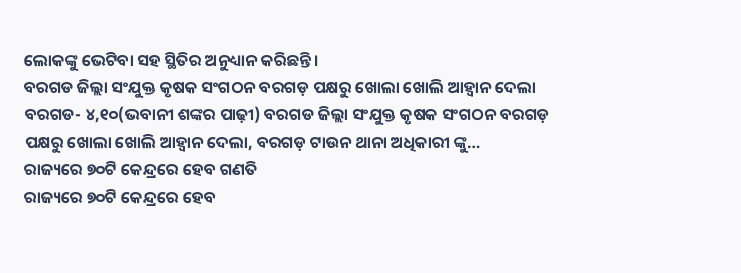ଲୋକଙ୍କୁ ଭେଟିବା ସହ ସ୍ଥିତିର ଅନୁଧ୍ୟାନ କରିଛନ୍ତି।
ବରଗଡ ଜିଲ୍ଲା ସଂଯୁକ୍ତ କୃଷକ ସଂଗଠନ ବରଗଡ଼ ପକ୍ଷରୁ ଖୋଲା ଖୋଲି ଆହ୍ବାନ ଦେଲା
ବରଗଡ- ୪,୧୦(ଭବାନୀ ଶଙ୍କର ପାଢ଼ୀ) ବରଗଡ ଜିଲ୍ଲା ସଂଯୁକ୍ତ କୃଷକ ସଂଗଠନ ବରଗଡ଼ ପକ୍ଷରୁ ଖୋଲା ଖୋଲି ଆହ୍ବାନ ଦେଲା, ବରଗଡ଼ ଟାଉନ ଥାନା ଅଧିକାରୀ ଙ୍କୁ…
ରାଜ୍ୟରେ ୭୦ଟି କେନ୍ଦ୍ରରେ ହେବ ଗଣତି
ରାଜ୍ୟରେ ୭୦ଟି କେନ୍ଦ୍ରରେ ହେବ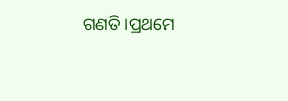ଗଣତି।ପ୍ରଥମେ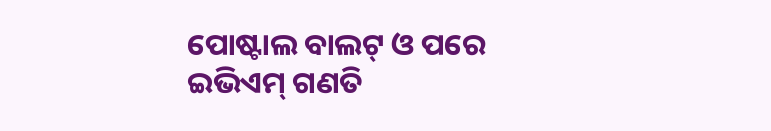ପୋଷ୍ଟାଲ ବାଲଟ୍ ଓ ପରେ ଇଭିଏମ୍ ଗଣତି